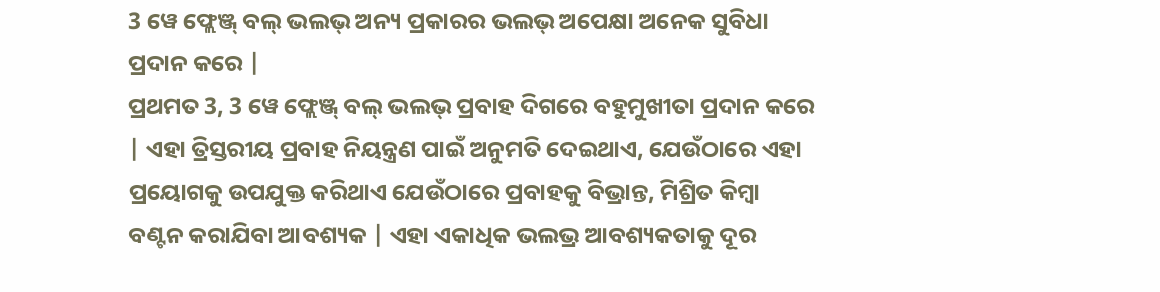3 ୱେ ଫ୍ଲେଞ୍ଜ୍ ବଲ୍ ଭଲଭ୍ ଅନ୍ୟ ପ୍ରକାରର ଭଲଭ୍ ଅପେକ୍ଷା ଅନେକ ସୁବିଧା ପ୍ରଦାନ କରେ |
ପ୍ରଥମତ 3, 3 ୱେ ଫ୍ଲେଞ୍ଜ୍ ବଲ୍ ଭଲଭ୍ ପ୍ରବାହ ଦିଗରେ ବହୁମୁଖୀତା ପ୍ରଦାନ କରେ | ଏହା ତ୍ରିସ୍ତରୀୟ ପ୍ରବାହ ନିୟନ୍ତ୍ରଣ ପାଇଁ ଅନୁମତି ଦେଇଥାଏ, ଯେଉଁଠାରେ ଏହା ପ୍ରୟୋଗକୁ ଉପଯୁକ୍ତ କରିଥାଏ ଯେଉଁଠାରେ ପ୍ରବାହକୁ ବିଭ୍ରାନ୍ତ, ମିଶ୍ରିତ କିମ୍ବା ବଣ୍ଟନ କରାଯିବା ଆବଶ୍ୟକ | ଏହା ଏକାଧିକ ଭଲଭ୍ର ଆବଶ୍ୟକତାକୁ ଦୂର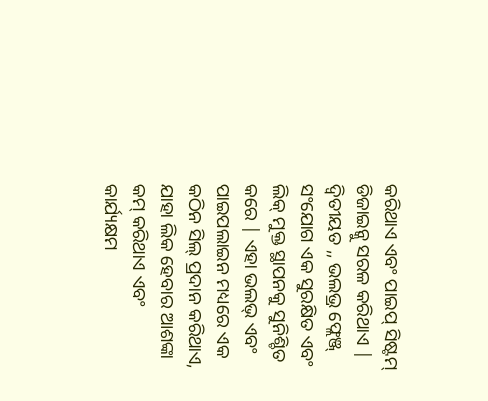କରିଥାଏ ଏବଂ ପାଇପ୍ ସିଷ୍ଟମ୍ ଡିଜାଇନ୍କୁ ସରଳ କରିଥାଏ |
ଦ୍ୱିତୀୟତ ,, ଭଲଭ୍ର ଫ୍ଲେଞ୍ଜ୍ ସଂଯୋଗ ଏକ ସୁରକ୍ଷିତ ଏବଂ ଲିକ୍ ମୁକ୍ତ ସ୍ଥାପନକୁ ସୁନିଶ୍ଚିତ କରେ | ଏହା ଭଲଭ୍ ଏବଂ ପାଇପଲାଇନ ମଧ୍ୟରେ ଏକ କଠିନ ସିଲ୍ ପ୍ରଦାନ କରିଥାଏ, ଯାହା ଲିକ ହେବାର ଆଶଙ୍କା କମ୍ କରିଥାଏ ଏବଂ କାର୍ଯ୍ୟକ୍ଷମ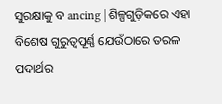ସୁରକ୍ଷାକୁ ବ ancing | ଶିଳ୍ପଗୁଡ଼ିକରେ ଏହା ବିଶେଷ ଗୁରୁତ୍ୱପୂର୍ଣ୍ଣ ଯେଉଁଠାରେ ତରଳ ପଦାର୍ଥର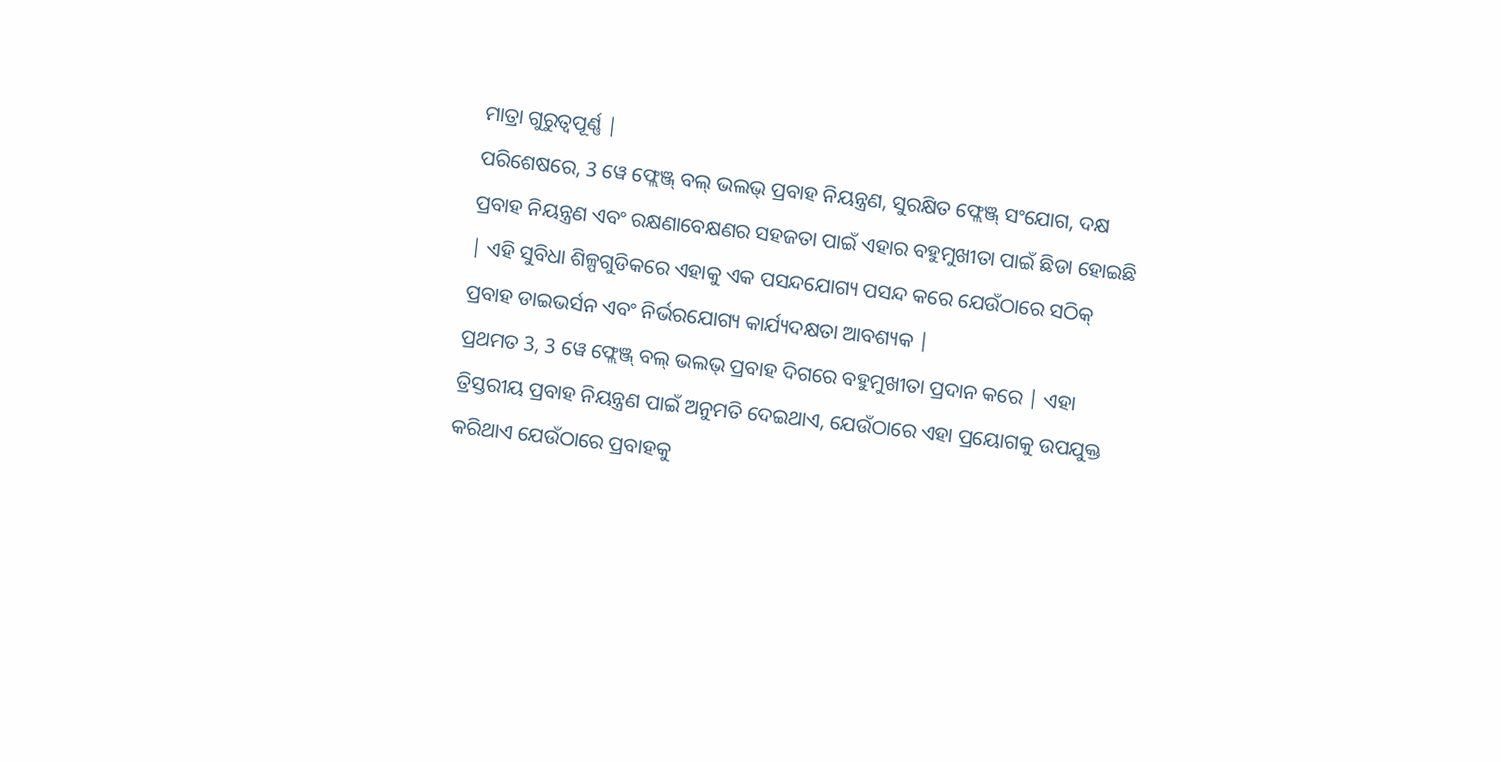ମାତ୍ରା ଗୁରୁତ୍ୱପୂର୍ଣ୍ଣ |
ପରିଶେଷରେ, 3 ୱେ ଫ୍ଲେଞ୍ଜ୍ ବଲ୍ ଭଲଭ୍ ପ୍ରବାହ ନିୟନ୍ତ୍ରଣ, ସୁରକ୍ଷିତ ଫ୍ଲେଞ୍ଜ୍ ସଂଯୋଗ, ଦକ୍ଷ ପ୍ରବାହ ନିୟନ୍ତ୍ରଣ ଏବଂ ରକ୍ଷଣାବେକ୍ଷଣର ସହଜତା ପାଇଁ ଏହାର ବହୁମୁଖୀତା ପାଇଁ ଛିଡା ହୋଇଛି | ଏହି ସୁବିଧା ଶିଳ୍ପଗୁଡିକରେ ଏହାକୁ ଏକ ପସନ୍ଦଯୋଗ୍ୟ ପସନ୍ଦ କରେ ଯେଉଁଠାରେ ସଠିକ୍ ପ୍ରବାହ ଡାଇଭର୍ସନ ଏବଂ ନିର୍ଭରଯୋଗ୍ୟ କାର୍ଯ୍ୟଦକ୍ଷତା ଆବଶ୍ୟକ |
ପ୍ରଥମତ 3, 3 ୱେ ଫ୍ଲେଞ୍ଜ୍ ବଲ୍ ଭଲଭ୍ ପ୍ରବାହ ଦିଗରେ ବହୁମୁଖୀତା ପ୍ରଦାନ କରେ | ଏହା ତ୍ରିସ୍ତରୀୟ ପ୍ରବାହ ନିୟନ୍ତ୍ରଣ ପାଇଁ ଅନୁମତି ଦେଇଥାଏ, ଯେଉଁଠାରେ ଏହା ପ୍ରୟୋଗକୁ ଉପଯୁକ୍ତ କରିଥାଏ ଯେଉଁଠାରେ ପ୍ରବାହକୁ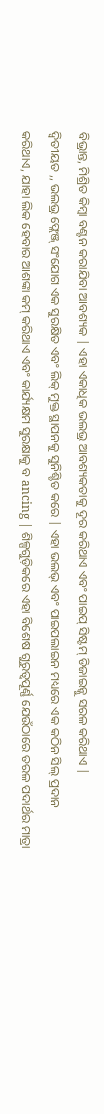ବିଭ୍ରାନ୍ତ, ମିଶ୍ରିତ କିମ୍ବା ବଣ୍ଟନ କରାଯିବା ଆବଶ୍ୟକ | ଏହା ଏକାଧିକ ଭଲଭ୍ର ଆବଶ୍ୟକତାକୁ ଦୂର କରିଥାଏ ଏବଂ ପାଇପ୍ ସିଷ୍ଟମ୍ ଡିଜାଇନ୍କୁ ସରଳ କରିଥାଏ |
ଦ୍ୱିତୀୟତ ,, ଭଲଭ୍ର ଫ୍ଲେଞ୍ଜ୍ ସଂଯୋଗ ଏକ ସୁରକ୍ଷିତ ଏବଂ ଲିକ୍ ମୁକ୍ତ ସ୍ଥାପନକୁ ସୁନିଶ୍ଚିତ କରେ | ଏହା ଭଲଭ୍ ଏବଂ ପାଇପଲାଇନ ମଧ୍ୟରେ ଏକ କଠିନ ସିଲ୍ ପ୍ରଦାନ କରିଥାଏ, ଯାହା ଲିକ ହେବାର ଆଶଙ୍କା କମ୍ କରିଥାଏ ଏବଂ କାର୍ଯ୍ୟକ୍ଷମ ସୁରକ୍ଷାକୁ ବ ancing | ଶିଳ୍ପଗୁଡ଼ିକରେ ଏହା ବିଶେଷ ଗୁରୁତ୍ୱପୂର୍ଣ୍ଣ ଯେଉଁଠାରେ ତରଳ ପଦାର୍ଥର ମାତ୍ରା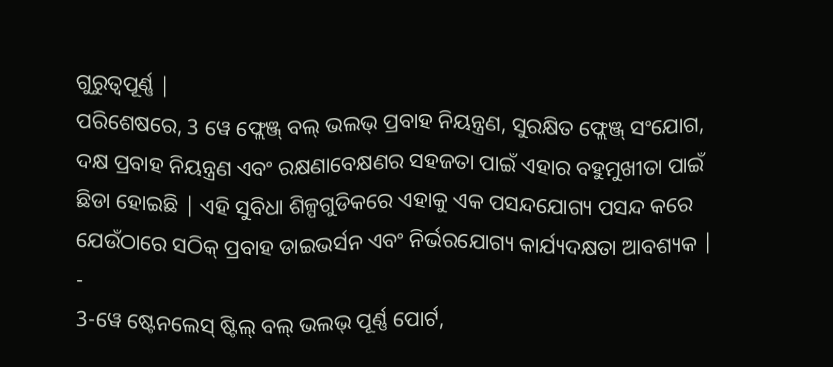ଗୁରୁତ୍ୱପୂର୍ଣ୍ଣ |
ପରିଶେଷରେ, 3 ୱେ ଫ୍ଲେଞ୍ଜ୍ ବଲ୍ ଭଲଭ୍ ପ୍ରବାହ ନିୟନ୍ତ୍ରଣ, ସୁରକ୍ଷିତ ଫ୍ଲେଞ୍ଜ୍ ସଂଯୋଗ, ଦକ୍ଷ ପ୍ରବାହ ନିୟନ୍ତ୍ରଣ ଏବଂ ରକ୍ଷଣାବେକ୍ଷଣର ସହଜତା ପାଇଁ ଏହାର ବହୁମୁଖୀତା ପାଇଁ ଛିଡା ହୋଇଛି | ଏହି ସୁବିଧା ଶିଳ୍ପଗୁଡିକରେ ଏହାକୁ ଏକ ପସନ୍ଦଯୋଗ୍ୟ ପସନ୍ଦ କରେ ଯେଉଁଠାରେ ସଠିକ୍ ପ୍ରବାହ ଡାଇଭର୍ସନ ଏବଂ ନିର୍ଭରଯୋଗ୍ୟ କାର୍ଯ୍ୟଦକ୍ଷତା ଆବଶ୍ୟକ |
-
3-ୱେ ଷ୍ଟେନଲେସ୍ ଷ୍ଟିଲ୍ ବଲ୍ ଭଲଭ୍ ପୂର୍ଣ୍ଣ ପୋର୍ଟ,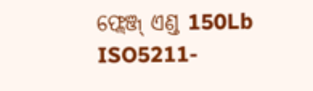ଫ୍ଲେଞ୍ଜ୍ ଏଣ୍ଡ 150Lb ISO5211-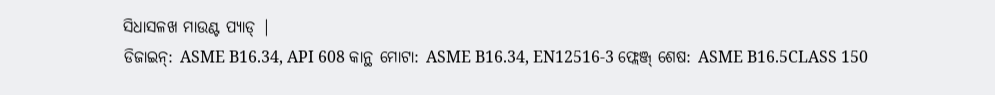ସିଧାସଳଖ ମାଉଣ୍ଟ ପ୍ୟାଡ୍ |
ଡିଜାଇନ୍: ASME B16.34, API 608 କାନ୍ଥ ମୋଟା: ASME B16.34, EN12516-3 ଫ୍ଲେଞ୍ଜ୍ ଶେଷ: ASME B16.5CLASS 150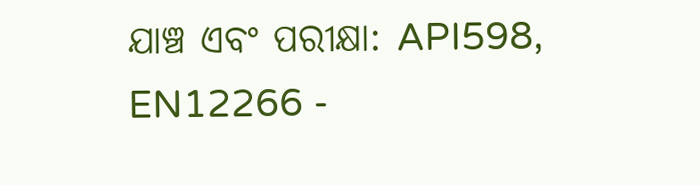ଯାଞ୍ଚ ଏବଂ ପରୀକ୍ଷା: API598, EN12266 -